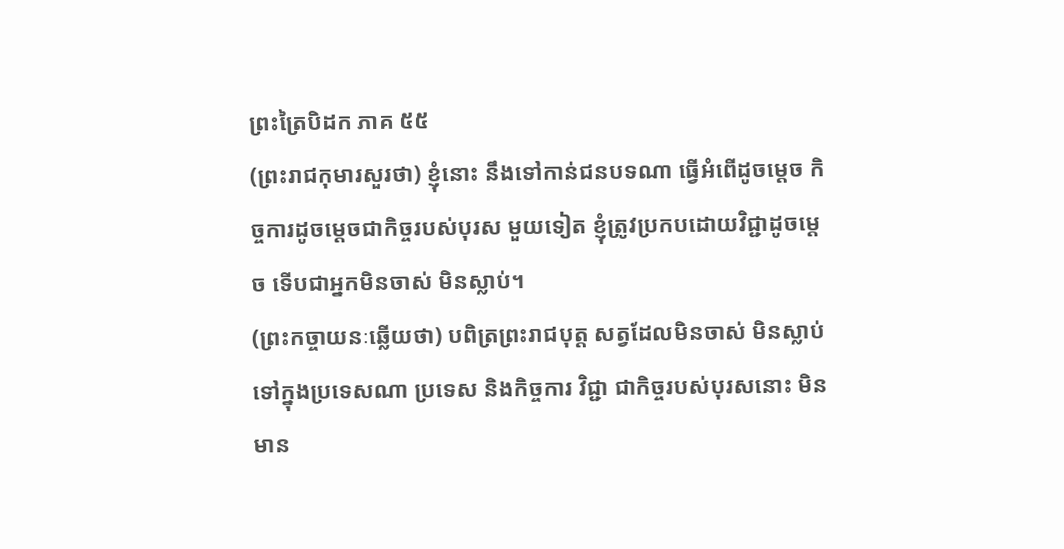ព្រះត្រៃបិដក ភាគ ៥៥
(ព្រះរាជកុមារសួរថា) ខ្ញុំនោះ នឹងទៅកាន់ជនបទណា ធ្វើអំពើដូចម្តេច កិច្ចការដូចម្តេចជាកិច្ចរបស់បុរស មួយទៀត ខ្ញុំត្រូវប្រកបដោយវិជ្ជាដូចម្តេច ទើបជាអ្នកមិនចាស់ មិនស្លាប់។
(ព្រះកច្ចាយនៈឆ្លើយថា) បពិត្រព្រះរាជបុត្ត សត្វដែលមិនចាស់ មិនស្លាប់ ទៅក្នុងប្រទេសណា ប្រទេស និងកិច្ចការ វិជ្ជា ជាកិច្ចរបស់បុរសនោះ មិនមាន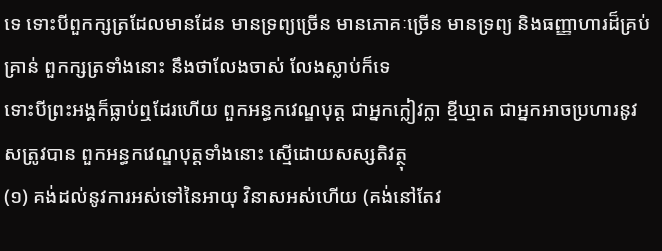ទេ ទោះបីពួកក្សត្រដែលមានដែន មានទ្រព្យច្រើន មានភោគៈច្រើន មានទ្រព្យ និងធញ្ញាហារដ៏គ្រប់គ្រាន់ ពួកក្សត្រទាំងនោះ នឹងថាលែងចាស់ លែងស្លាប់ក៏ទេ
ទោះបីព្រះអង្គក៏ធ្លាប់ឮដែរហើយ ពួកអន្ធកវេណ្ឌបុត្ត ជាអ្នកក្លៀវក្លា ខ្មីឃ្មាត ជាអ្នកអាចប្រហារនូវសត្រូវបាន ពួកអន្ធកវេណ្ឌបុត្តទាំងនោះ ស្មើដោយសស្សតិវត្ថុ
(១) គង់ដល់នូវការអស់ទៅនៃអាយុ វិនាសអស់ហើយ (គង់នៅតែវ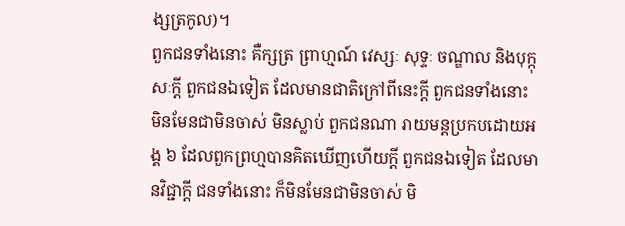ង្សត្រកូល)។
ពួកជនទាំងនោះ គឺក្សត្រ ព្រាហ្មណ៍ វេស្សៈ សុទ្ទៈ ចណ្ឌាល និងបុក្កុសៈកី្ត ពួកជនឯទៀត ដែលមានជាតិក្រៅពីនេះកី្ត ពួកជនទាំងនោះ មិនមែនជាមិនចាស់ មិនស្លាប់ ពួកជនណា រាយមន្តប្រកបដោយអង្គ ៦ ដែលពួកព្រហ្មបានគិតឃើញហើយកី្ត ពួកជនឯទៀត ដែលមានវិជ្ជាកី្ត ជនទាំងនោះ ក៏មិនមែនជាមិនចាស់ មិ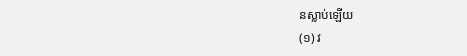នស្លាប់ឡើយ
(១) វ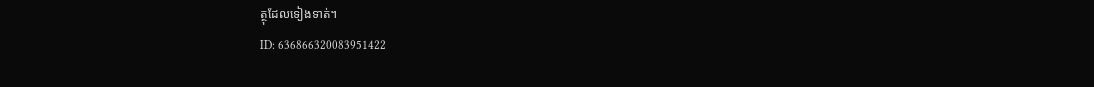ត្ថុដែលទៀងទាត់។
ID: 636866320083951422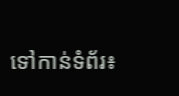ទៅកាន់ទំព័រ៖